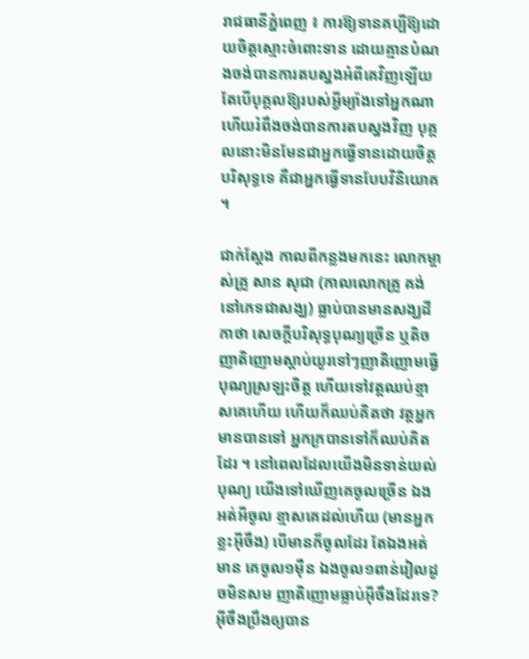រាជធានីភ្នំពេញ ៖ ការឱ្យទានគប្បីឱ្យដោយចិត្តស្មោះចំពោះទាន ដោយគ្មានបំណងចង់បានការតបស្នងអំពីគេវិញឡើយ តែបើបុគ្គលឱ្យរបស់អ្វីម្យ៉ាងទៅអ្នកណា ហើយរំពឹងចង់បានការតបស្នងវិញ បុគ្គលនោះមិនមែនជាអ្នកធ្វើទានដោយចិត្តបរិសុទ្ធទេ គឺជាអ្នកធ្វើទានបែបវិនិយោគ ។

ជាក់ស្តែង កាលពីកន្លងមកនេះ លោកម្ចាស់គ្រូ សាន សុជា (កាលលោកគ្រូ គង់នៅភេទជាសង្ឃ) ធ្លាប់បានមានសង្ឃដីកាថា សេចក្តីបរិសុទ្ធបុណ្យច្រើន ឬតិច ញាតិញោមស្តាប់យូរទៅៗញាតិញោមធ្វើបុណ្យស្រឡះចិត្ត ហើយទៅវត្តឈប់ខ្មាសគេហើយ ហើយក៏ឈប់គិតថា វត្តអ្នកមានបានទៅ អ្នកក្របានទៅក៏ឈប់គិតដែរ ។ នៅពេលដែលយើងមិនទាន់យល់បុណ្យ យើងទៅឃើញគេចូលច្រើន ឯងអត់អីចូល ខ្មាសគេដល់ហើយ (មានអ្នកខ្លះអ៊ីចឹង) បើមានក៏ចូលដែរ តែឯងអត់មាន គេចូល១ម៉ឺន ឯងចូល១ពាន់រៀលដូចមិនសម ញាតិញោមធ្លាប់អ៊ីចឹងដែរទេ? អ៊ីចឹងប្រឹងឲ្យបាន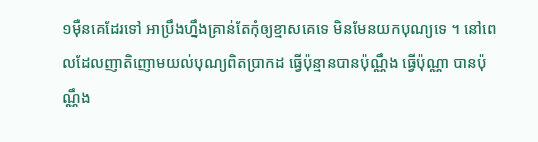១ម៉ឺនគេដែរទៅ អាប្រឹងហ្នឹងគ្រាន់តែកុំឲ្យខ្មាសគេទេ មិនមែនយកបុណ្យទេ ។ នៅពេលដែលញាតិញោមយល់បុណ្យពិតប្រាកដ ធ្វើប៉ុន្មានបានប៉ុណ្ណឹង ធ្វើប៉ុណ្ណា បានប៉ុណ្ណឹង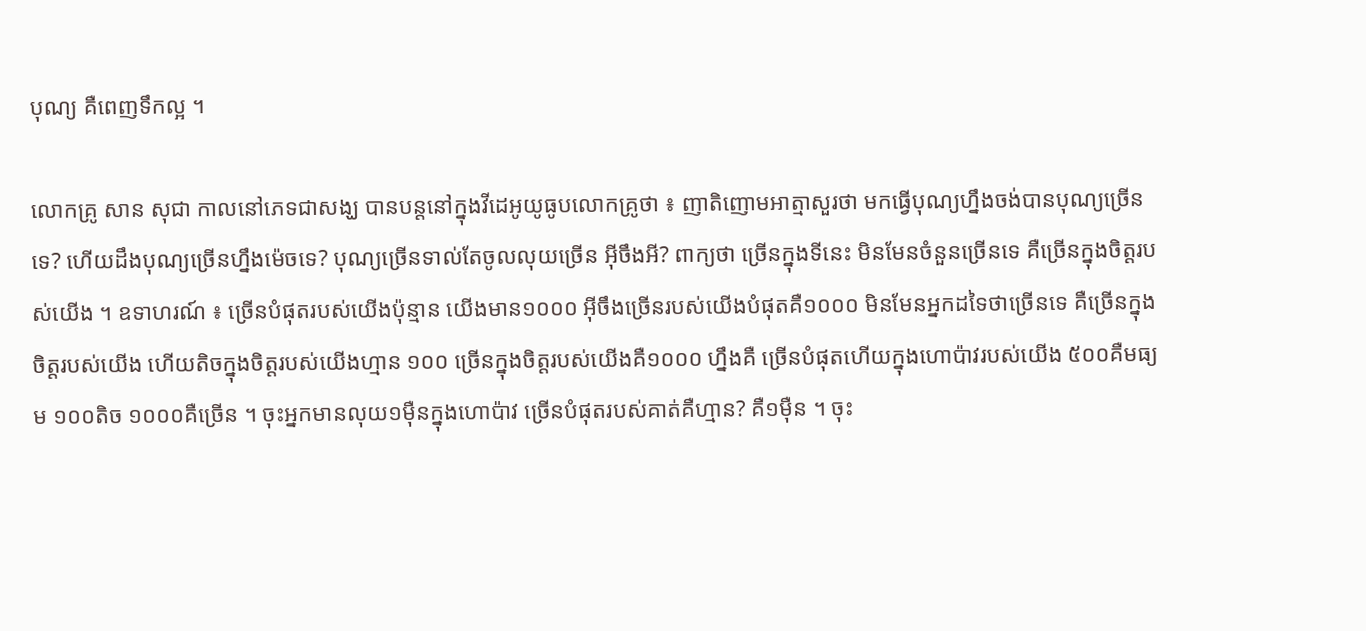បុណ្យ គឺពេញទឹកល្អ ។

លោកគ្រូ សាន សុជា កាលនៅភេទជាសង្ឃ បានបន្តនៅក្នុងវីដេអូយូធូបលោកគ្រូថា ៖ ញាតិញោមអាត្មាសួរថា មកធ្វើបុណ្យហ្នឹងចង់បានបុណ្យច្រើនទេ? ហើយដឹងបុណ្យច្រើនហ្នឹងម៉េចទេ? បុណ្យច្រើនទាល់តែចូលលុយច្រើន អ៊ីចឹងអី? ពាក្យថា ច្រើនក្នុងទីនេះ មិនមែនចំនួនច្រើនទេ គឺច្រើនក្នុងចិត្តរបស់យើង ។ ឧទាហរណ៍ ៖ ច្រើនបំផុតរបស់យើងប៉ុន្មាន យើងមាន១០០០ អ៊ីចឹងច្រើនរបស់យើងបំផុតគឺ១០០០ មិនមែនអ្នកដទៃថាច្រើនទេ គឺច្រើនក្នុងចិត្តរបស់យើង ហើយតិចក្នុងចិត្តរបស់យើងហ្មាន ១០០ ច្រើនក្នុងចិត្តរបស់យើងគឺ១០០០ ហ្នឹងគឺ ច្រើនបំផុតហើយក្នុងហោប៉ាវរបស់យើង ៥០០គឺមធ្យម ១០០តិច ១០០០គឺច្រើន ។ ចុះអ្នកមានលុយ១ម៉ឺនក្នុងហោប៉ាវ ច្រើនបំផុតរបស់គាត់គឺហ្មាន? គឺ១ម៉ឺន ។ ចុះ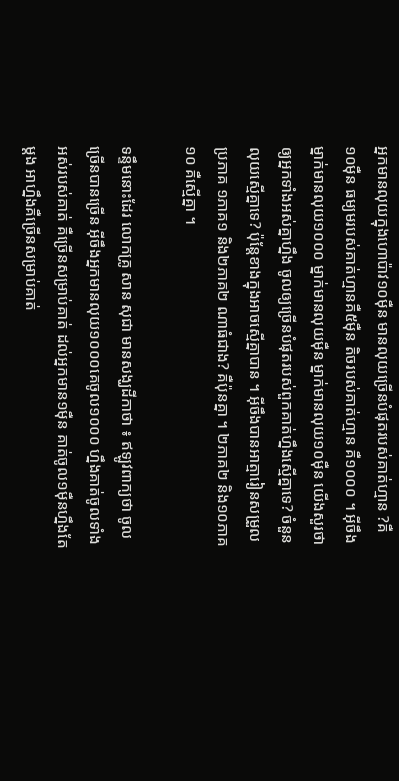អ្នកមានលុយក្នុងហោប៉ាវ១០ម៉ឺន មានលុយច្រើនបំផុតរបស់គាត់ហ្មាន ?គឺ១០ម៉ឺន ធម្យមរបស់គាត់ហ្មានគឺ៥ម៉ឺន តិចរបស់គាត់ហ្មាន គឺ១០០០ ។ អ៊ីចឹងម្នាក់មានលុយ១០០០ ម្នាក់មានលុយម៉ឺន ម្នាក់មានលុយ១០ម៉ឺន យើងសួរថា ឲ្យអ្នកទាំងអស់គ្នាហ្នឹង ចូលឲ្យច្រើនបំផុតរបស់ពួកគាត់ហ្នឹងស្មើគ្នាទេ? ចំនួនលុយស្មើគ្នាទេ? ប៉ុន្តែខាងក្នុងអាចស្មើគ្នាបាន ។ អ៊ីចឹងបានអាត្មារៀនសម្រួលប្រភាគ ១ភាគ១ និង២ភាគ២ ណាធំជាង? គឺប៉ុនគ្នា ។ ២ភាគ២ និង១០ភាគ១០ គឺស្មើគ្នា ។

ទន្ទឹមនោះដែរ លោកគ្រូ សាន សុជា មានសង្ឃដីកាថា ៖ ឥឡូវពាក្យថា ចូលច្រើនបានច្រើន អ៊ីចឹងអ្នកមានលុយ១០០០គេចូល១០០០ ហ្នឹងគាត់ចូលទាំងអស់របស់គាត់ គឺច្រើនសម្រាប់គាត់ ដល់អ្នកមាន១ម៉ឺន គាត់ចូល១ម៉ឺនហ្នឹងតែម្តង អាហ្នឹងគឺច្រើនសម្រាប់គាត់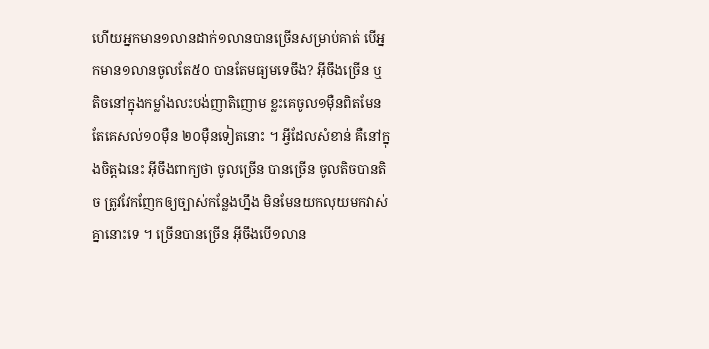ហើយអ្នកមាន១លានដាក់១លានបានច្រើនសម្រាប់គាត់ បើអ្នកមាន១លានចូលតែ៥០ បានតែមធ្យមទេចឹង? អ៊ីចឹងច្រើន ឬតិចនៅក្នុងកម្លាំងលះបង់ញាតិញោម ខ្លះគេចូល១ម៉ឺនពិតមែន តែគេសល់១០ម៉ឺន ២០ម៉ឺនទៀតនោះ ។ អ្វីដែលសំខាន់ គឺនៅក្នុងចិត្តឯនេះ អ៊ីចឹងពាក្យថា ចូលច្រើន បានច្រើន ចូលតិចបានតិច ត្រូវវែកញែកឲ្យច្បាស់កន្លែងហ្នឹង មិនមែនយកលុយមកវាស់គ្នានោះទេ ។ ច្រើនបានច្រើន អ៊ីចឹងបើ១លាន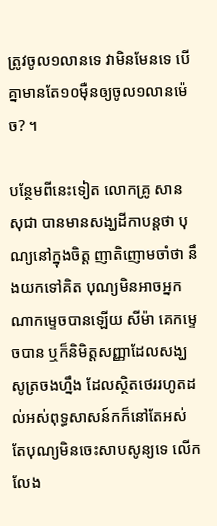ត្រូវចូល១លានទេ វាមិនមែនទេ បើគ្នាមានតែ១០ម៉ឺនឲ្យចូល១លានម៉េច? ។

បន្ថែមពីនេះទៀត លោកគ្រូ សាន សុជា បានមានសង្ឃដីកាបន្តថា បុណ្យនៅក្នុងចិត្ត ញាតិញោមចាំថា នឹងយកទៅគិត បុណ្យមិនអាចអ្នកណាកម្ទេចបានឡើយ សីម៉ា គេកម្ទេចបាន ឬក៏និមិត្តសញ្ញាដែលសង្ឃសូត្រចងហ្នឹង ដែលស្ថិតថេររហូតដល់អស់ពុទ្ធសាសន៍កក៏នៅតែអស់ តែបុណ្យមិនចេះសាបសូន្យទេ លើកលែង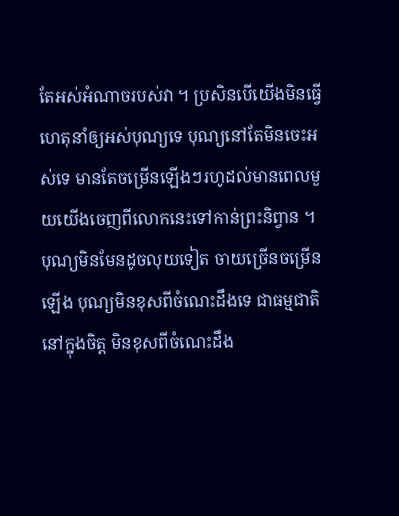តែអស់អំណាចរបស់វា ។ ប្រសិនបើយើងមិនធ្វើហេតុនាំឲ្យអស់បុណ្យទេ បុណ្យនៅតែមិនចេះអស់ទេ មានតែចម្រើនឡើងៗរហូដល់មានពេលមួយយើងចេញពីលោកនេះទៅកាន់ព្រះនិព្វាន ។ បុណ្យមិនមែនដូចលុយទៀត ចាយច្រើនចម្រើនឡើង បុណ្យមិនខុសពីចំណេះដឹងទេ ជាធម្មជាតិនៅក្នុងចិត្ត មិនខុសពីចំណេះដឹង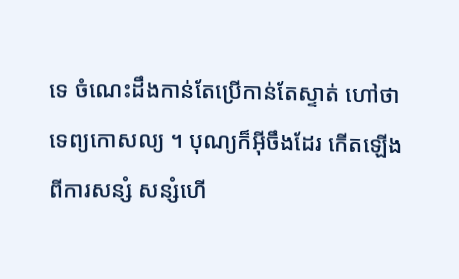ទេ ចំណេះដឹងកាន់តែប្រើកាន់តែស្ទាត់ ហៅថាទេព្យកោសល្យ ។ បុណ្យក៏អ៊ីចឹងដែរ កើតឡើងពីការសន្សំ សន្សំហើ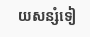យសន្សំទៀ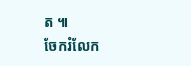ត ៕
ចែករំលែក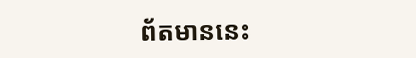ព័តមាននេះ